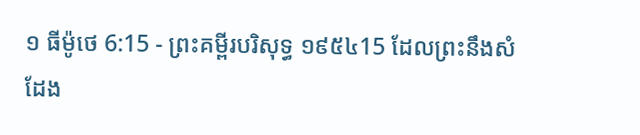១ ធីម៉ូថេ 6:15 - ព្រះគម្ពីរបរិសុទ្ធ ១៩៥៤15 ដែលព្រះនឹងសំដែង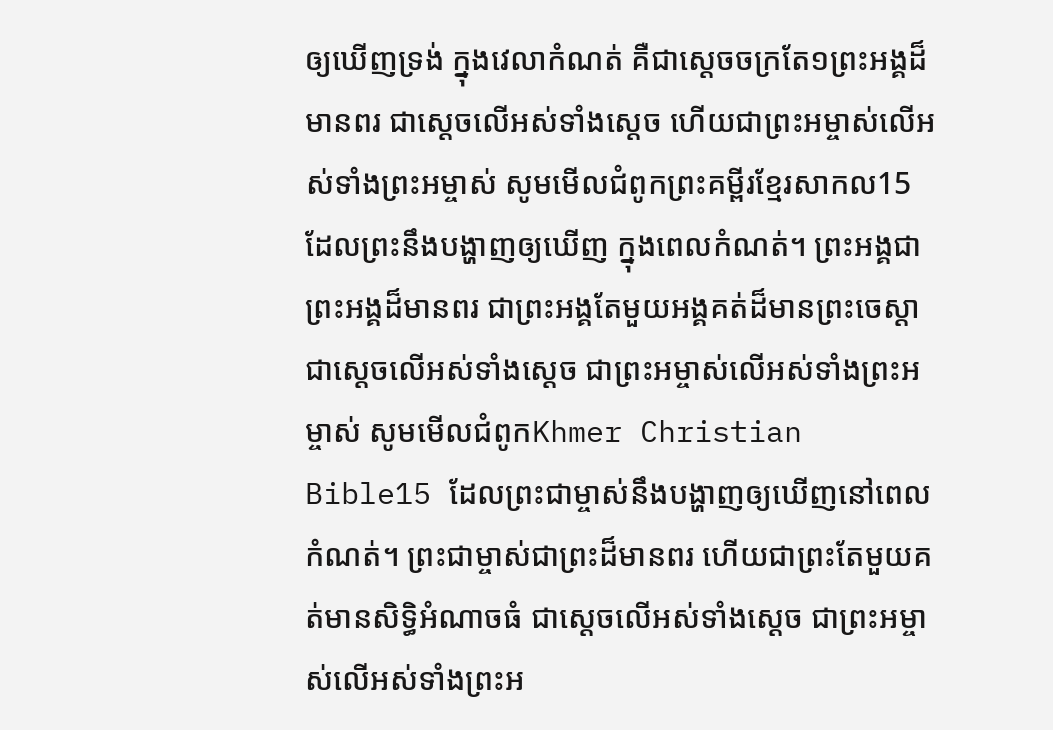ឲ្យឃើញទ្រង់ ក្នុងវេលាកំណត់ គឺជាស្តេចចក្រតែ១ព្រះអង្គដ៏មានពរ ជាស្តេចលើអស់ទាំងស្តេច ហើយជាព្រះអម្ចាស់លើអស់ទាំងព្រះអម្ចាស់ សូមមើលជំពូកព្រះគម្ពីរខ្មែរសាកល15 ដែលព្រះនឹងបង្ហាញឲ្យឃើញ ក្នុងពេលកំណត់។ ព្រះអង្គជាព្រះអង្គដ៏មានពរ ជាព្រះអង្គតែមួយអង្គគត់ដ៏មានព្រះចេស្ដា ជាស្ដេចលើអស់ទាំងស្ដេច ជាព្រះអម្ចាស់លើអស់ទាំងព្រះអម្ចាស់ សូមមើលជំពូកKhmer Christian Bible15 ដែលព្រះជាម្ចាស់នឹងបង្ហាញឲ្យឃើញនៅពេលកំណត់។ ព្រះជាម្ចាស់ជាព្រះដ៏មានពរ ហើយជាព្រះតែមួយគត់មានសិទ្ធិអំណាចធំ ជាស្ដេចលើអស់ទាំងស្ដេច ជាព្រះអម្ចាស់លើអស់ទាំងព្រះអ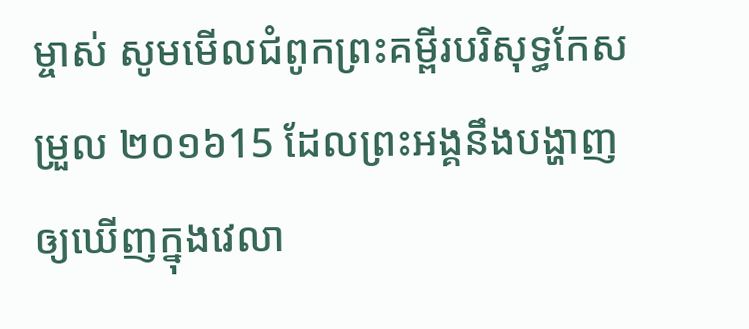ម្ចាស់ សូមមើលជំពូកព្រះគម្ពីរបរិសុទ្ធកែសម្រួល ២០១៦15 ដែលព្រះអង្គនឹងបង្ហាញឲ្យឃើញក្នុងវេលា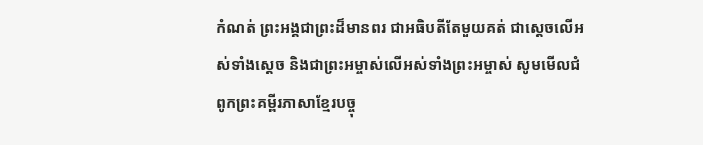កំណត់ ព្រះអង្គជាព្រះដ៏មានពរ ជាអធិបតីតែមួយគត់ ជាស្តេចលើអស់ទាំងស្តេច និងជាព្រះអម្ចាស់លើអស់ទាំងព្រះអម្ចាស់ សូមមើលជំពូកព្រះគម្ពីរភាសាខ្មែរបច្ចុ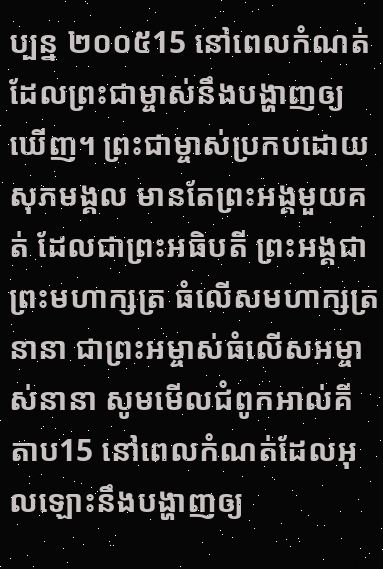ប្បន្ន ២០០៥15 នៅពេលកំណត់ដែលព្រះជាម្ចាស់នឹងបង្ហាញឲ្យឃើញ។ ព្រះជាម្ចាស់ប្រកបដោយសុភមង្គល មានតែព្រះអង្គមួយគត់ ដែលជាព្រះអធិបតី ព្រះអង្គជាព្រះមហាក្សត្រ ធំលើសមហាក្សត្រនានា ជាព្រះអម្ចាស់ធំលើសអម្ចាស់នានា សូមមើលជំពូកអាល់គីតាប15 នៅពេលកំណត់ដែលអុលឡោះនឹងបង្ហាញឲ្យ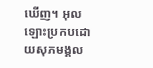ឃើញ។ អុលឡោះប្រកបដោយសុភមង្គល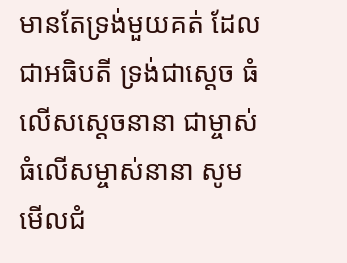មានតែទ្រង់មួយគត់ ដែលជាអធិបតី ទ្រង់ជាស្តេច ធំលើសស្តេចនានា ជាម្ចាស់ធំលើសម្ចាស់នានា សូមមើលជំ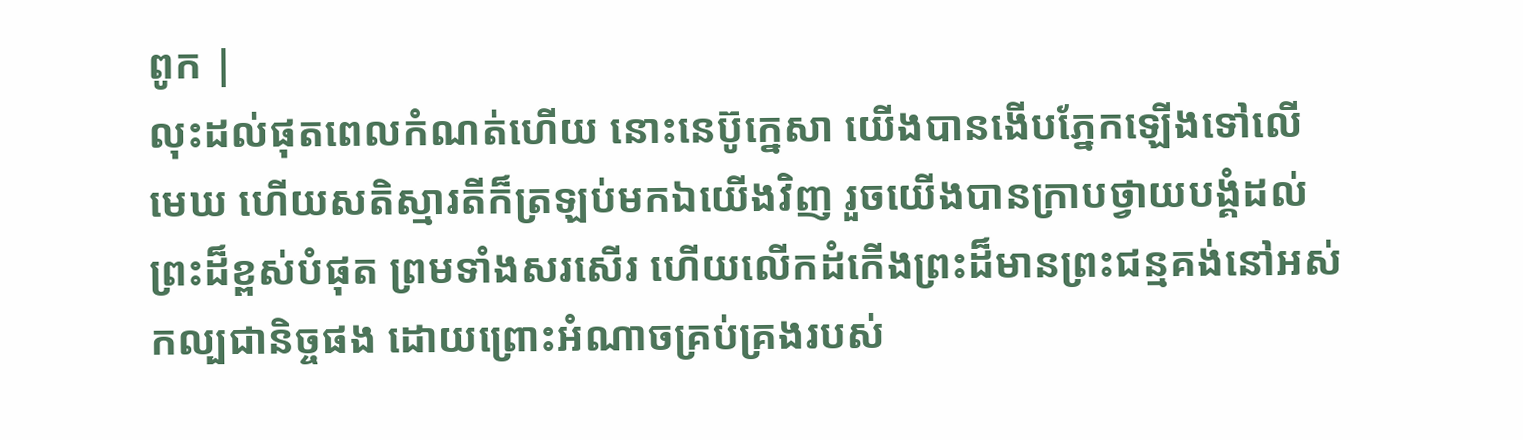ពូក |
លុះដល់ផុតពេលកំណត់ហើយ នោះនេប៊ូក្នេសា យើងបានងើបភ្នែកឡើងទៅលើមេឃ ហើយសតិស្មារតីក៏ត្រឡប់មកឯយើងវិញ រួចយើងបានក្រាបថ្វាយបង្គំដល់ព្រះដ៏ខ្ពស់បំផុត ព្រមទាំងសរសើរ ហើយលើកដំកើងព្រះដ៏មានព្រះជន្មគង់នៅអស់កល្បជានិច្ចផង ដោយព្រោះអំណាចគ្រប់គ្រងរបស់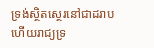ទ្រង់ស្ថិតស្ថេរនៅជាដរាប ហើយរាជ្យទ្រ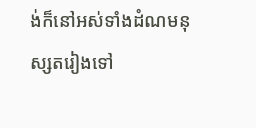ង់ក៏នៅអស់ទាំងដំណមនុស្សតរៀងទៅ